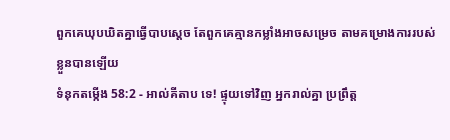ពួកគេឃុបឃិតគ្នាធ្វើបាបស្តេច តែពួកគេគ្មានកម្លាំងអាចសម្រេច តាមគម្រោងការរបស់ខ្លួនបានឡើយ
ទំនុកតម្កើង 58:2 - អាល់គីតាប ទេ! ផ្ទុយទៅវិញ អ្នករាល់គ្នា ប្រព្រឹត្ត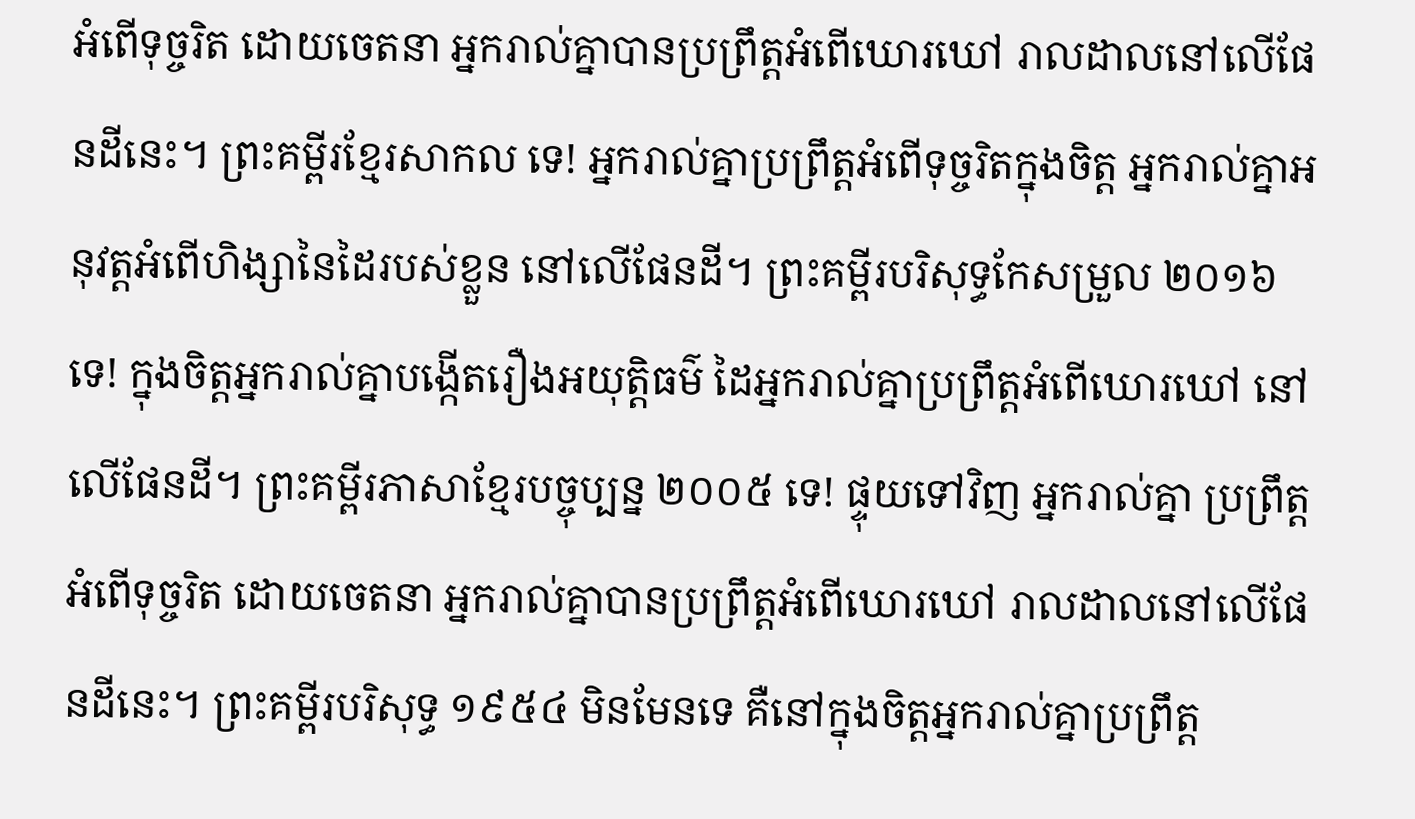អំពើទុច្ចរិត ដោយចេតនា អ្នករាល់គ្នាបានប្រព្រឹត្តអំពើឃោរឃៅ រាលដាលនៅលើផែនដីនេះ។ ព្រះគម្ពីរខ្មែរសាកល ទេ! អ្នករាល់គ្នាប្រព្រឹត្តអំពើទុច្ចរិតក្នុងចិត្ត អ្នករាល់គ្នាអនុវត្តអំពើហិង្សានៃដៃរបស់ខ្លួន នៅលើផែនដី។ ព្រះគម្ពីរបរិសុទ្ធកែសម្រួល ២០១៦ ទេ! ក្នុងចិត្តអ្នករាល់គ្នាបង្កើតរឿងអយុត្តិធម៌ ដៃអ្នករាល់គ្នាប្រព្រឹត្តអំពើឃោរឃៅ នៅលើផែនដី។ ព្រះគម្ពីរភាសាខ្មែរបច្ចុប្បន្ន ២០០៥ ទេ! ផ្ទុយទៅវិញ អ្នករាល់គ្នា ប្រព្រឹត្តអំពើទុច្ចរិត ដោយចេតនា អ្នករាល់គ្នាបានប្រព្រឹត្តអំពើឃោរឃៅ រាលដាលនៅលើផែនដីនេះ។ ព្រះគម្ពីរបរិសុទ្ធ ១៩៥៤ មិនមែនទេ គឺនៅក្នុងចិត្តអ្នករាល់គ្នាប្រព្រឹត្ត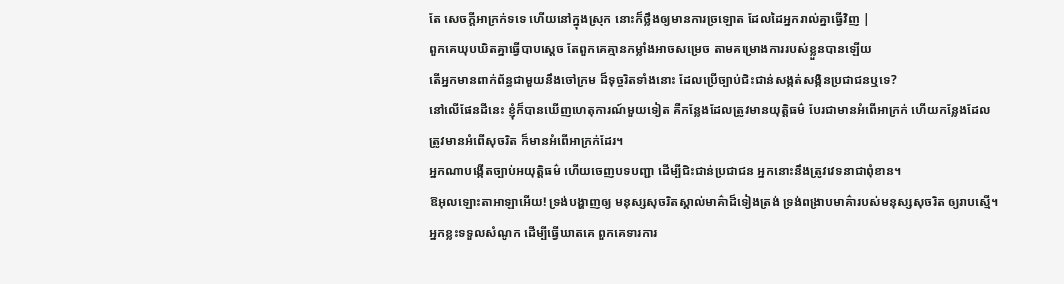តែ សេចក្ដីអាក្រក់ទទេ ហើយនៅក្នុងស្រុក នោះក៏ថ្លឹងឲ្យមានការច្រឡោត ដែលដៃអ្នករាល់គ្នាធ្វើវិញ |
ពួកគេឃុបឃិតគ្នាធ្វើបាបស្តេច តែពួកគេគ្មានកម្លាំងអាចសម្រេច តាមគម្រោងការរបស់ខ្លួនបានឡើយ
តើអ្នកមានពាក់ព័ន្ធជាមួយនឹងចៅក្រម ដ៏ទុច្ចរិតទាំងនោះ ដែលប្រើច្បាប់ជិះជាន់សង្កត់សង្កិនប្រជាជនឬទេ?
នៅលើផែនដីនេះ ខ្ញុំក៏បានឃើញហេតុការណ៍មួយទៀត គឺកន្លែងដែលត្រូវមានយុត្តិធម៌ បែរជាមានអំពើអាក្រក់ ហើយកន្លែងដែលត្រូវមានអំពើសុចរិត ក៏មានអំពើអាក្រក់ដែរ។
អ្នកណាបង្កើតច្បាប់អយុត្តិធម៌ ហើយចេញបទបញ្ជា ដើម្បីជិះជាន់ប្រជាជន អ្នកនោះនឹងត្រូវវេទនាជាពុំខាន។
ឱអុលឡោះតាអាឡាអើយ! ទ្រង់បង្ហាញឲ្យ មនុស្សសុចរិតស្គាល់មាគ៌ាដ៏ទៀងត្រង់ ទ្រង់ពង្រាបមាគ៌ារបស់មនុស្សសុចរិត ឲ្យរាបស្មើ។
អ្នកខ្លះទទួលសំណូក ដើម្បីធ្វើឃាតគេ ពួកគេទារការ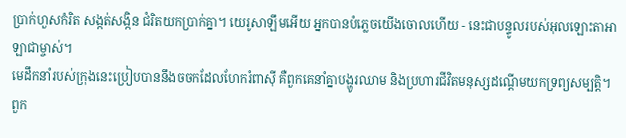ប្រាក់ហួសកំរិត សង្កត់សង្កិន ជំរិតយកប្រាក់គ្នា។ យេរូសាឡឹមអើយ អ្នកបានបំភ្លេចយើងចោលហើយ - នេះជាបន្ទូលរបស់អុលឡោះតាអាឡាជាម្ចាស់។
មេដឹកនាំរបស់ក្រុងនេះប្រៀបបាននឹងចចកដែលហែករំពាស៊ី គឺពួកគេនាំគ្នាបង្ហូរឈាម និងប្រហារជីវិតមនុស្សដណ្ដើមយកទ្រព្យសម្បត្តិ។
ពួក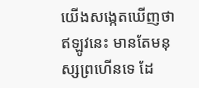យើងសង្កេតឃើញថា ឥឡូវនេះ មានតែមនុស្សព្រហើនទេ ដែ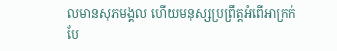លមានសុភមង្គល ហើយមនុស្សប្រព្រឹត្តអំពើអាក្រក់ បែ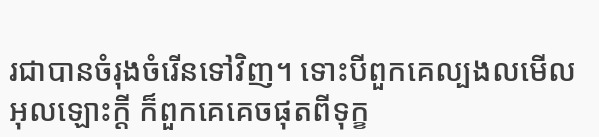រជាបានចំរុងចំរើនទៅវិញ។ ទោះបីពួកគេល្បងលមើលអុលឡោះក្តី ក៏ពួកគេគេចផុតពីទុក្ខ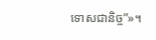ទោសជានិច្ច”»។